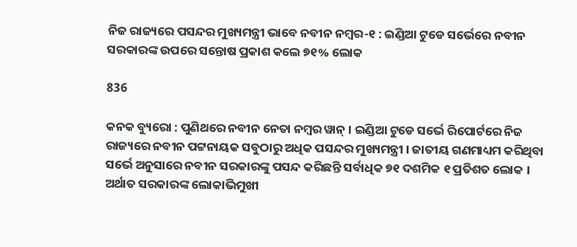ନିଜ ରାଜ୍ୟରେ ପସନ୍ଦର ମୁଖ୍ୟମନ୍ତ୍ରୀ ଭାବେ ନବୀନ ନମ୍ବର-୧ : ଇଣ୍ଡିଆ ଟୁଡେ ସର୍ଭେରେ ନବୀନ ସରକାରଙ୍କ ଉପରେ ସନ୍ତୋଷ ପ୍ରକାଶ କଲେ ୭୧% ଲୋକ

836

କନକ ବ୍ୟୁରୋ : ପୁଣିଥରେ ନବୀନ ନେତା ନମ୍ବର ୱାନ୍ । ଇଣ୍ଡିଆ ଟୁଡେ ସର୍ଭେ ରିପୋର୍ଟରେ ନିଜ ରାଜ୍ୟରେ ନବୀନ ପଟ୍ଟନାୟକ ସବୁଠାରୁ ଅଧିକ ପସନ୍ଦର ମୁଖ୍ୟମନ୍ତ୍ରୀ । ଜାତୀୟ ଗଣମାଧ୍ୟମ କରିଥିବା ସର୍ଭେ ଅନୁସାରେ ନବୀନ ସରକାରଙ୍କୁ ପସନ୍ଦ କରିଛନ୍ତି ସର୍ବାଧିକ ୭୧ ଦଶମିକ ୧ ପ୍ରତିଶତ ଲୋକ । ଅର୍ଥାତ ସରକାରଙ୍କ ଲୋକାଭିମୁଖୀ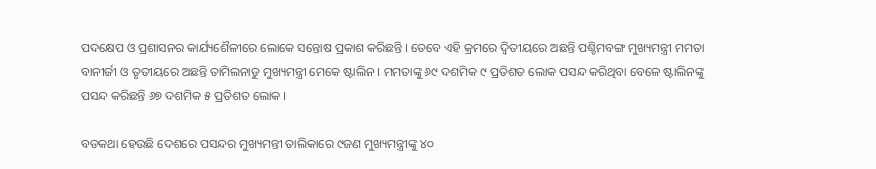ପଦକ୍ଷେପ ଓ ପ୍ରଶାସନର କାର୍ଯ୍ୟଶୈଳୀରେ ଲୋକେ ସନ୍ତୋଷ ପ୍ରକାଶ କରିଛନ୍ତି । ତେବେ ଏହି କ୍ରମରେ ଦ୍ୱିତୀୟରେ ଅଛନ୍ତି ପଶ୍ଚିମବଙ୍ଗ ମୁଖ୍ୟମନ୍ତ୍ରୀ ମମତା ବାନୀର୍ଜୀ ଓ ତୃତୀୟରେ ଅଛନ୍ତି ତାମିଲନାଡୁ ମୁଖ୍ୟମନ୍ତ୍ରୀ ମେକେ ଷ୍ଟାଲିନ । ମମତାଙ୍କୁ ୬୯ ଦଶମିକ ୯ ପ୍ରତିଶତ ଲୋକ ପସନ୍ଦ କରିଥିବା ବେଳେ ଷ୍ଟାଲିନଙ୍କୁ ପସନ୍ଦ କରିଛନ୍ତି ୬୭ ଦଶମିକ ୫ ପ୍ରତିଶତ ଲୋକ ।

ବଡକଥା ହେଉଛି ଦେଶରେ ପସନ୍ଦର ମୁଖ୍ୟମନ୍ତୀ ତାଲିକାରେ ୯ଜଣ ମୁଖ୍ୟମନ୍ତ୍ରୀଙ୍କୁ ୪୦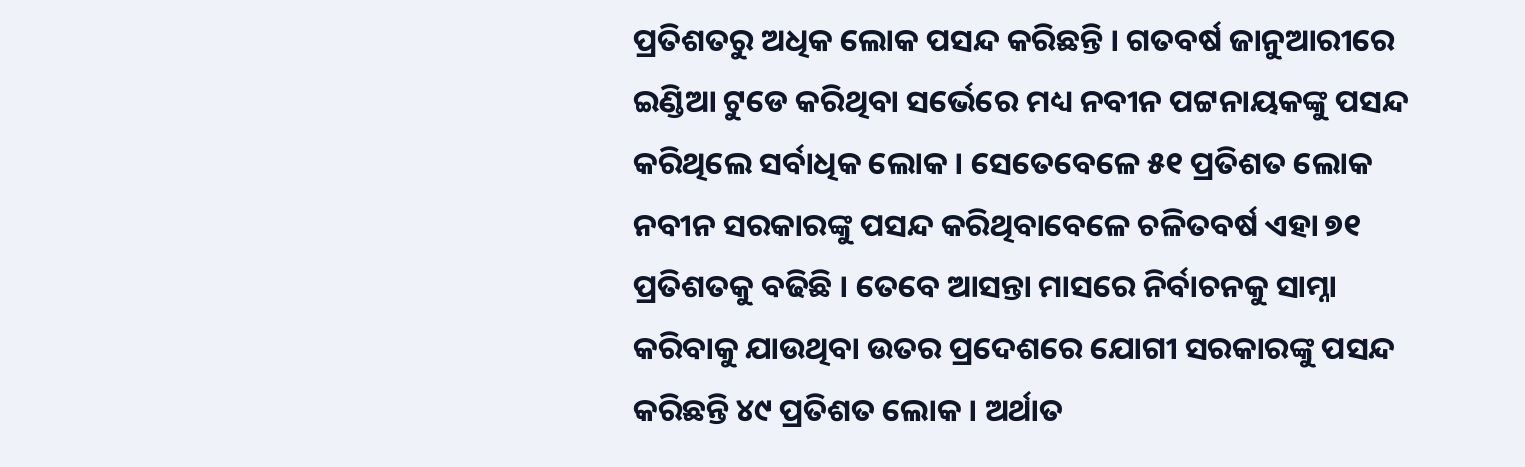ପ୍ରତିଶତରୁ ଅଧିକ ଲୋକ ପସନ୍ଦ କରିଛନ୍ତି । ଗତବର୍ଷ ଜାନୁଆରୀରେ ଇଣ୍ଡିଆ ଟୁଡେ କରିଥିବା ସର୍ଭେରେ ମଧ୍ୟ ନବୀନ ପଟ୍ଟନାୟକଙ୍କୁ ପସନ୍ଦ କରିଥିଲେ ସର୍ବାଧିକ ଲୋକ । ସେତେବେଳେ ୫୧ ପ୍ରତିଶତ ଲୋକ ନବୀନ ସରକାରଙ୍କୁ ପସନ୍ଦ କରିଥିବାବେଳେ ଚଳିତବର୍ଷ ଏହା ୭୧ ପ୍ରତିଶତକୁ ବଢିଛି । ତେବେ ଆସନ୍ତା ମାସରେ ନିର୍ବାଚନକୁ ସାମ୍ନା କରିବାକୁ ଯାଉଥିବା ଉତର ପ୍ରଦେଶରେ ଯୋଗୀ ସରକାରଙ୍କୁ ପସନ୍ଦ କରିଛନ୍ତି ୪୯ ପ୍ରତିଶତ ଲୋକ । ଅର୍ଥାତ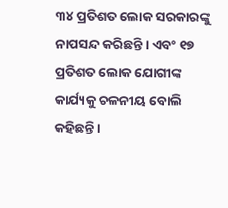୩୪ ପ୍ରତିଶତ ଲୋକ ସରକାରଙ୍କୁ ନାପସନ୍ଦ କରିଛନ୍ତି । ଏବଂ ୧୭ ପ୍ରତିଶତ ଲୋକ ଯୋଗୀଙ୍କ କାର୍ଯ୍ୟକୁ ଚଳନୀୟ ବୋଲି କହିଛନ୍ତି ।